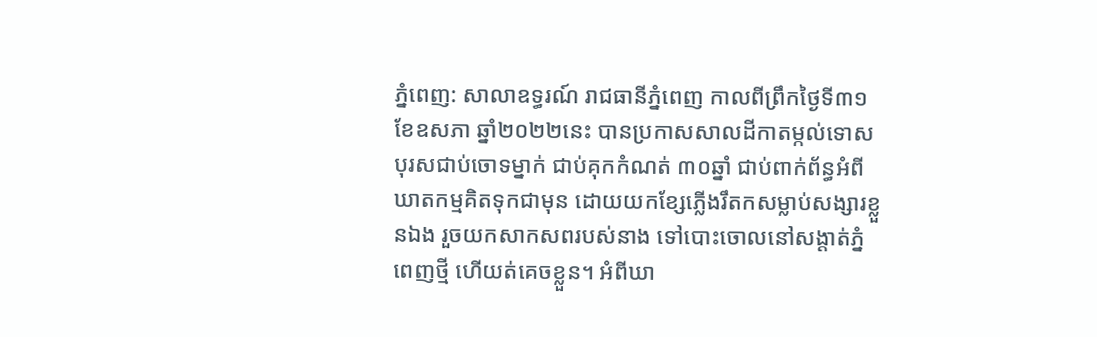ភ្នំពេញ: សាលាឧទ្ធរណ៍ រាជធានីភ្នំពេញ កាលពីព្រឹកថ្ងៃទី៣១ ខែឧសភា ឆ្នាំ២០២២នេះ បានប្រកាសសាលដីកាតម្កល់ទោស បុរសជាប់ចោទម្នាក់ ជាប់គុកកំណត់ ៣០ឆ្នាំ ជាប់ពាក់ព័ន្ធអំពី ឃាតកម្មគិតទុកជាមុន ដោយយកខ្សែភ្លើងរឹតកសម្លាប់សង្សារខ្លួនឯង រួចយកសាកសពរបស់នាង ទៅបោះចោលនៅសង្តាត់ភ្នំពេញថ្មី ហើយត់គេចខ្លួន។ អំពីឃា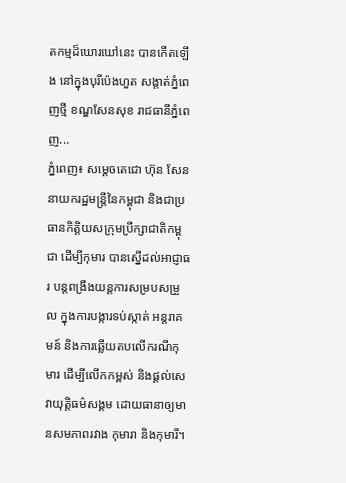តកម្មដ៏ឃោរឃៅនេះ បានកើតឡើង នៅក្នុងបុរីប៉េងហួត សង្តាត់ភ្នំពេញថ្មី ខណ្ឌសែនសុខ រាជធានីភ្នំពេញ...
ភ្នំពេញ៖ សម្តេចតេជោ ហ៊ុន សែន នាយករដ្ឋមន្ត្រីនៃកម្ពុជា និងជាប្រធានកិត្តិយសក្រុមប្រឹក្សាជាតិកម្ពុជា ដើម្បីកុមារ បានស្នើដល់អាជ្ញាធរ បន្ដពង្រឹងយន្ដការសម្របសម្រួល ក្នុងការបង្ការទប់ស្កាត់ អន្ដរាគមន៍ និងការឆ្លើយតបលើករណីកុមារ ដើម្បីលើកកម្ពស់ និងផ្ដល់សេវាយុត្តិធម៌សង្គម ដោយធានាឲ្យមានសមភាពរវាង កុមារា និងកុមារី។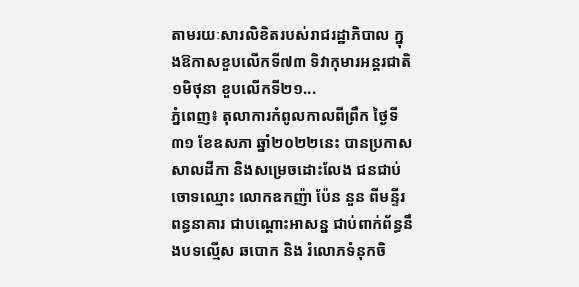តាមរយៈសារលិខិតរបស់រាជរដ្ឋាភិបាល ក្នុងឱកាសខួបលើកទី៧៣ ទិវាកុមារអន្ដរជាតិ ១មិថុនា ខួបលើកទី២១...
ភ្នំពេញ៖ តុលាការកំពូលកាលពីព្រឹក ថ្ងៃទី៣១ ខែឧសភា ឆ្នាំ២០២២នេះ បានប្រកាសសាលដីកា និងសម្រេចដោះលែង ជនជាប់ចោទឈ្មោះ លោកឧកញ៉ា ប៉ែន នួន ពីមន្ទីរពន្ធនាគារ ជាបណ្ដោះអាសន្ន ជាប់ពាក់ព័ន្ធនឹងបទល្មើស ឆបោក និង រំលោភទំនុកចិ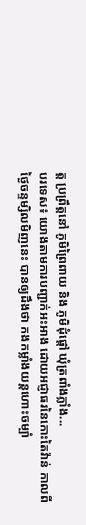ត្ត ប្រព្រឹត្តនៅ ភូមិព្រៃពាយ និង ភូមិដុំផ្តៅ ឃុំត្រពាំងភ្លាំង...
បរទេស៖ យោងតាមការបញ្ជាក់អះអាង ដោយអជ្ញាធរនៃកោះតៃវ៉ាន់ កាលពីថ្ងៃចន្ទម្សិលមិញនេះ បានឲ្យដឹងថា កងកម្លាំងយន្តហោះចម្បាំ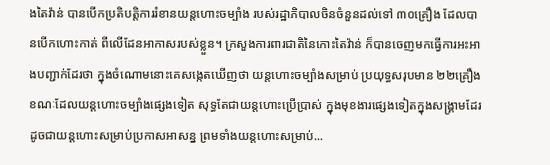ងតៃវ៉ាន់ បានបើកប្រតិបត្តិការរំខានយន្តហោះចម្បាំង របស់រដ្ឋាភិបាលចិនចំនួនដល់ទៅ ៣០គ្រឿង ដែលបានបើកហោះកាត់ ពីលើដែនអាកាសរបស់ខ្លួន។ ក្រសួងការពារជាតិនៃកោះតៃវ៉ាន់ ក៏បានចេញមកធ្វើការអះអាងបញ្ជាក់ដែរថា ក្នុងចំណោមនោះគេសង្កេតឃើញថា យន្តហោះចម្បាំងសម្រាប់ ប្រយុទ្ធសរុបមាន ២២គ្រឿង ខណៈដែលយន្តហោះចម្បាំងផ្សេងទៀត សុទ្ធតែជាយន្តហោះប្រើប្រាស់ ក្នុងមុខងារផ្សេងទៀតក្នុងសង្គ្រាមដែរ ដូចជាយន្តហោះសម្រាប់ប្រកាសអាសន្ន ព្រមទាំងយន្តហោះសម្រាប់...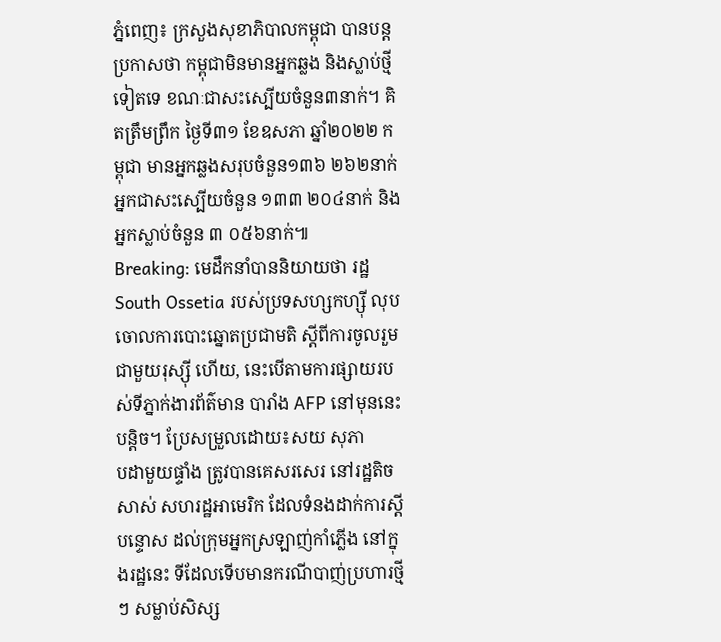ភ្នំពេញ៖ ក្រសួងសុខាភិបាលកម្ពុជា បានបន្តប្រកាសថា កម្ពុជាមិនមានអ្នកឆ្លង និងស្លាប់ថ្មីទៀតទេ ខណៈជាសះស្បើយចំនួន៣នាក់។ គិតត្រឹមព្រឹក ថ្ងៃទី៣១ ខែឧសភា ឆ្នាំ២០២២ កម្ពុជា មានអ្នកឆ្លងសរុបចំនួន១៣៦ ២៦២នាក់ អ្នកជាសះស្បើយចំនួន ១៣៣ ២០៤នាក់ និងអ្នកស្លាប់ចំនួន ៣ ០៥៦នាក់៕
Breaking: មេដឹកនាំបាននិយាយថា រដ្ឋ South Ossetia របស់ប្រទសហ្សកហ្ស៊ី លុបចោលការបោះឆ្នោតប្រជាមតិ ស្តីពីការចូលរួម ជាមួយរុស្ស៊ី ហើយ, នេះបើតាមការផ្សាយរបស់ទីភ្នាក់ងារព័ត៌មាន បារាំង AFP នៅមុននេះបន្តិច។ ប្រែសម្រួលដោយ៖សយ សុភា
បដាមួយផ្ទាំង ត្រូវបានគេសរសេរ នៅរដ្ឋតិចសាស់ សហរដ្ឋអាមេរិក ដែលទំនងដាក់ការស្តីបន្ទោស ដល់ក្រុមអ្នកស្រឡាញ់កាំភ្លើង នៅក្នុងរដ្ឋនេះ ទីដែលទើបមានករណីបាញ់ប្រហារថ្មីៗ សម្លាប់សិស្ស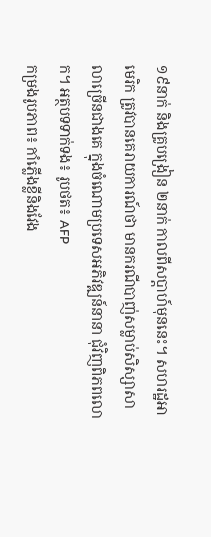១៩នាក់ និងគ្រូបង្រៀន ២នាក់ កាលពីសប្តាហ៍មុននេះ។ សហរដ្ឋអាមេរិក ត្រូវបានគេរាយការណ៍ថា មានករណីបាញ់សម្លាប់សិស្សាសាលាច្រើនជាងគេ ក្នុងចំណោមប្រទេសអភិវឌ្ឍន៍នានា ជុំវិញពិភពលោក។ អត្ថបទទាក់ទង៖ រូបថត៖ AFP
កម្រងរូបភាព៖ កាំភ្លើងខ្លីនិងវែង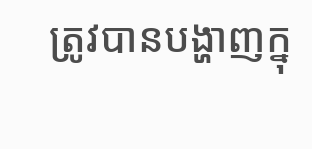ត្រូវបានបង្ហាញក្នុ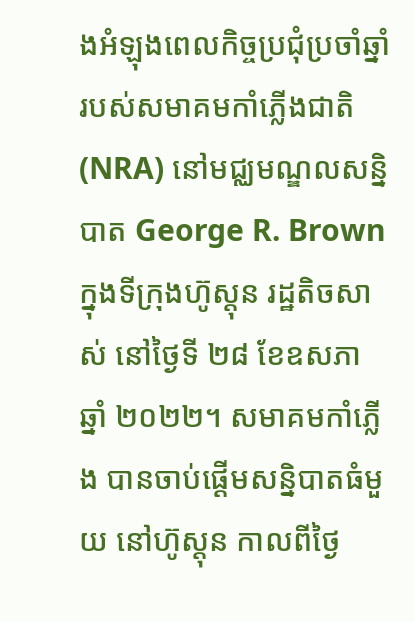ងអំឡុងពេលកិច្ចប្រជុំប្រចាំឆ្នាំ របស់សមាគមកាំភ្លើងជាតិ (NRA) នៅមជ្ឈមណ្ឌលសន្និបាត George R. Brown ក្នុងទីក្រុងហ៊ូស្តុន រដ្ឋតិចសាស់ នៅថ្ងៃទី ២៨ ខែឧសភា ឆ្នាំ ២០២២។ សមាគមកាំភ្លើង បានចាប់ផ្ដើមសន្និបាតធំមួយ នៅហ៊ូស្តុន កាលពីថ្ងៃ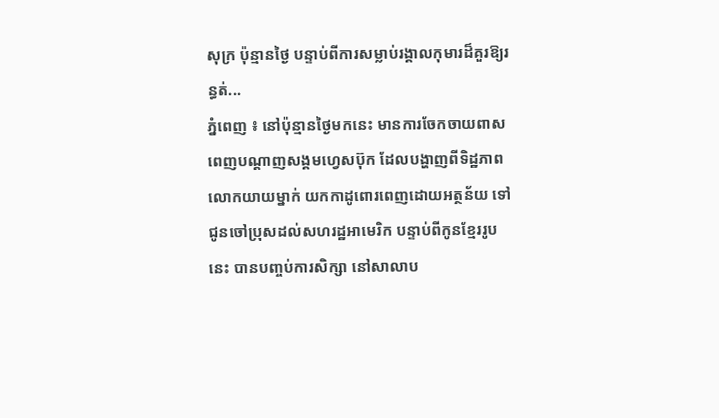សុក្រ ប៉ុន្មានថ្ងៃ បន្ទាប់ពីការសម្លាប់រង្គាលកុមារដ៏គួរឱ្យរន្ធត់...
ភ្នំពេញ ៖ នៅប៉ុន្មានថ្ងៃមកនេះ មានការចែកចាយពាសពេញបណ្តាញសង្គមហ្វេសប៊ុក ដែលបង្ហាញពីទិដ្ឋភាព លោកយាយម្នាក់ យកកាដូពោរពេញដោយអត្ថន័យ ទៅជូនចៅប្រុសដល់សហរដ្ឋអាមេរិក បន្ទាប់ពីកូនខ្មែររូប នេះ បានបញ្ចប់ការសិក្សា នៅសាលាប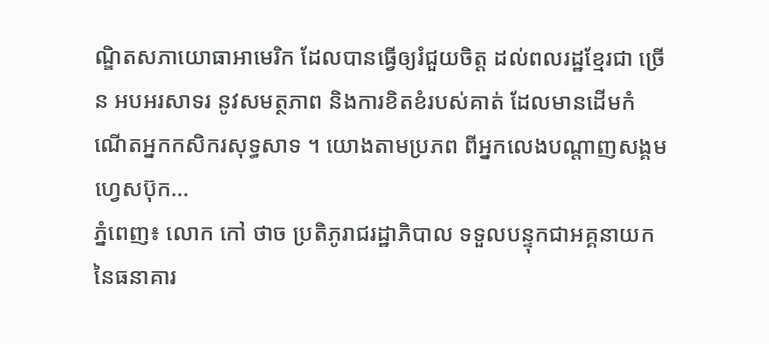ណ្ឌិតសភាយោធាអាមេរិក ដែលបានធ្វើឲ្យរំជួយចិត្ត ដល់ពលរដ្ឋខ្មែរជា ច្រើន អបអរសាទរ នូវសមត្ថភាព និងការខិតខំរបស់គាត់ ដែលមានដើមកំណើតអ្នកកសិករសុទ្ធសាទ ។ យោងតាមប្រភព ពីអ្នកលេងបណ្តាញសង្គមហ្វេសប៊ុក...
ភ្នំពេញ៖ លោក កៅ ថាច ប្រតិភូរាជរដ្ឋាភិបាល ទទួលបន្ទុកជាអគ្គនាយក នៃធនាគារ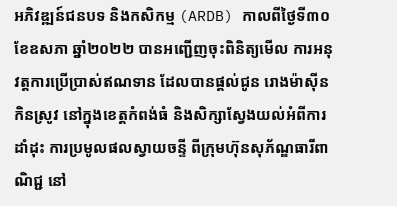អភិវឌ្ឍន៍ជនបទ និងកសិកម្ម (ARDB) កាលពីថ្ងៃទី៣០ ខែឧសភា ឆ្នាំ២០២២ បានអញ្ជើញចុះពិនិត្យមើល ការអនុវត្តការប្រើប្រាស់ឥណទាន ដែលបានផ្តល់ជូន រោងម៉ាស៊ីនកិនស្រូវ នៅក្នុងខេត្តកំពង់ធំ និងសិក្សាស្វែងយល់អំពីការដាំដុះ ការប្រមូលផលស្វាយចន្ទី ពីក្រុមហ៊ុនសុភ័ណ្ឌធារីពាណិជ្ជ នៅ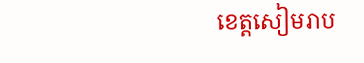ខេត្តសៀមរាប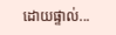ដោយផ្ទាល់...